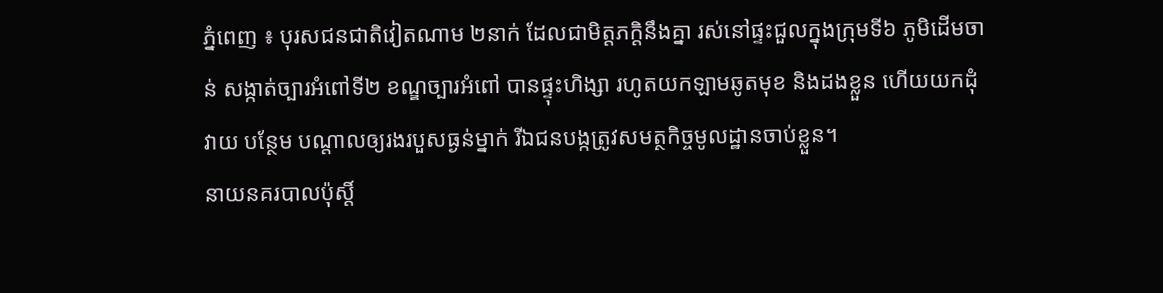ភ្នំពេញ ៖ បុរសជនជាតិវៀតណាម ២នាក់ ដែលជាមិត្តភក្តិនឹងគ្នា រស់នៅផ្ទះជួលក្នុងក្រុមទី៦ ភូមិដើមចាន់ សង្កាត់ច្បារអំពៅទី២ ខណ្ឌច្បារអំពៅ បានផ្ទុះហិង្សា រហូតយកឡាមឆូតមុខ និងដងខ្លួន ហើយយកដុំវាយ បន្ថែម បណ្តាលឲ្យរងរបួសធ្ងន់ម្នាក់ រីឯជនបង្កត្រូវសមត្ថកិច្ចមូលដ្ឋានចាប់ខ្លួន។
នាយនគរបាលប៉ុស្តិ៍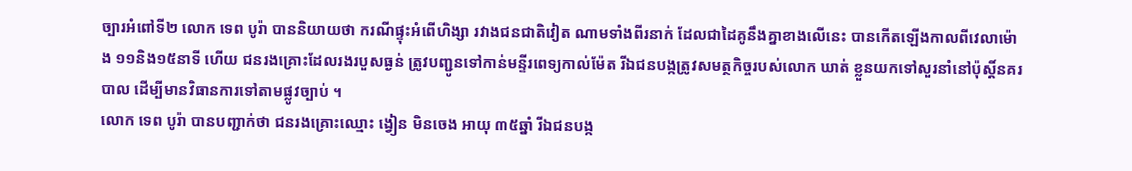ច្បារអំពៅទី២ លោក ទេព បូរ៉ា បាននិយាយថា ករណីផ្ទុះអំពើហិង្សា រវាងជនជាតិវៀត ណាមទាំងពីរនាក់ ដែលជាដៃគូនឹងគ្នាខាងលើនេះ បានកើតឡើងកាលពីវេលាម៉ោង ១១និង១៥នាទី ហើយ ជនរងគ្រោះដែលរងរបួសធ្ងន់ ត្រូវបញ្ជូនទៅកាន់មន្ទីរពេទ្យកាល់ម៉ែត រីឯជនបង្កត្រូវសមត្ថកិច្ចរបស់លោក ឃាត់ ខ្លួនយកទៅសួរនាំនៅប៉ុស្តិ៍នគរបាល ដើម្បីមានវិធានការទៅតាមផ្លូវច្បាប់ ។
លោក ទេព បូរ៉ា បានបញ្ជាក់ថា ជនរងគ្រោះឈ្មោះ ង្វៀន មិនចេង អាយុ ៣៥ឆ្នាំ រីឯជនបង្ក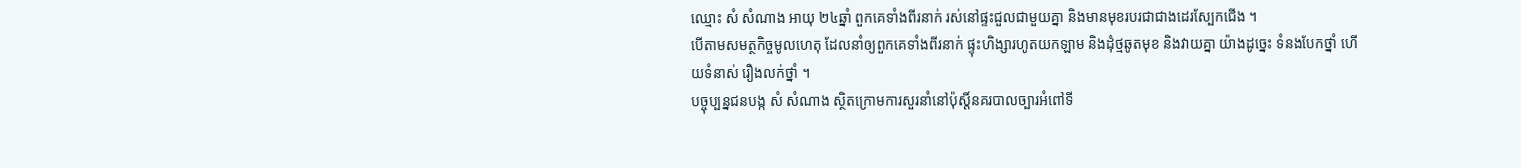ឈ្មោះ សំ សំណាង អាយុ ២៤ឆ្នាំ ពួកគេទាំងពីរនាក់ រស់នៅផ្ទះជួលជាមួយគ្នា និងមានមុខរបរជាជាងដេរស្បែកជើង ។
បើតាមសមត្ថកិច្ចមូលហេតុ ដែលនាំឲ្យពួកគេទាំងពីរនាក់ ផ្ទុះហិង្សារហូតយកឡាម និងដុំថ្មឆូតមុខ និងវាយគ្នា យ៉ាងដូច្នេះ ទំនងបែកថ្នាំ ហើយទំនាស់ រឿងលក់ថ្នាំ ។
បច្ចុប្បន្នជនបង្ក សំ សំណាង ស្ថិតក្រោមការសួរនាំនៅប៉ុស្តិ៍នគរបាលច្បារអំពៅទី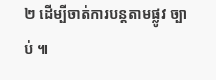២ ដើម្បីចាត់ការបន្តតាមផ្លូវ ច្បាប់ ៕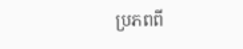ប្រភពពី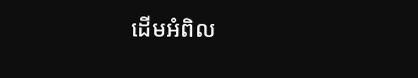ដើមអំពិល